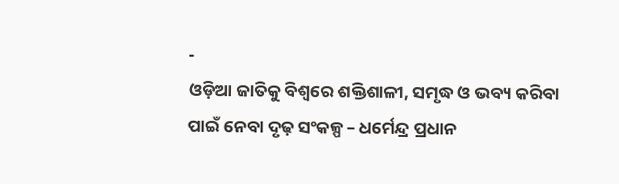-
ଓଡ଼ିଆ ଜାତିକୁ ବିଶ୍ୱରେ ଶକ୍ତିଶାଳୀ, ସମୃଦ୍ଧ ଓ ଭବ୍ୟ କରିବା ପାଇଁ ନେବା ଦୃଢ଼ ସଂକଳ୍ପ – ଧର୍ମେନ୍ଦ୍ର ପ୍ରଧାନ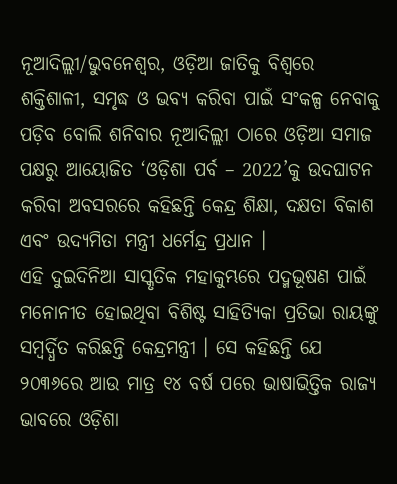ନୂଆଦିଲ୍ଲୀ/ଭୁବନେଶ୍ୱର, ଓଡ଼ିଆ ଜାତିକୁ ବିଶ୍ୱରେ ଶକ୍ତିଶାଳୀ, ସମୃଦ୍ଧ ଓ ଭବ୍ୟ କରିବା ପାଇଁ ସଂକଳ୍ପ ନେବାକୁ ପଡ଼ିବ ବୋଲି ଶନିବାର ନୂଆଦିଲ୍ଲୀ ଠାରେ ଓଡ଼ିଆ ସମାଜ ପକ୍ଷରୁ ଆୟୋଜିତ ‘ଓଡ଼ିଶା ପର୍ବ – 2022’କୁ ଉଦଘାଟନ କରିବା ଅବସରରେ କହିଛନ୍ତି କେନ୍ଦ୍ର ଶିକ୍ଷା, ଦକ୍ଷତା ବିକାଶ ଏବଂ ଉଦ୍ୟମିତା ମନ୍ତ୍ରୀ ଧର୍ମେନ୍ଦ୍ର ପ୍ରଧାନ ।
ଏହି ଦୁଇଦିନିଆ ସାସ୍କୃତିକ ମହାକୁମ୍ଭରେ ପଦ୍ମଭୂଷଣ ପାଇଁ ମନୋନୀତ ହୋଇଥିବା ବିଶିଷ୍ଟ ସାହିତ୍ୟିକା ପ୍ରତିଭା ରାୟଙ୍କୁ ସମ୍ବର୍ଦ୍ଧିତ କରିଛନ୍ତି କେନ୍ଦ୍ରମନ୍ତ୍ରୀ । ସେ କହିଛନ୍ତି ଯେ ୨୦୩୬ରେ ଆଉ ମାତ୍ର ୧୪ ବର୍ଷ ପରେ ଭାଷାଭିତ୍ତିକ ରାଜ୍ୟ ଭାବରେ ଓଡ଼ିଶା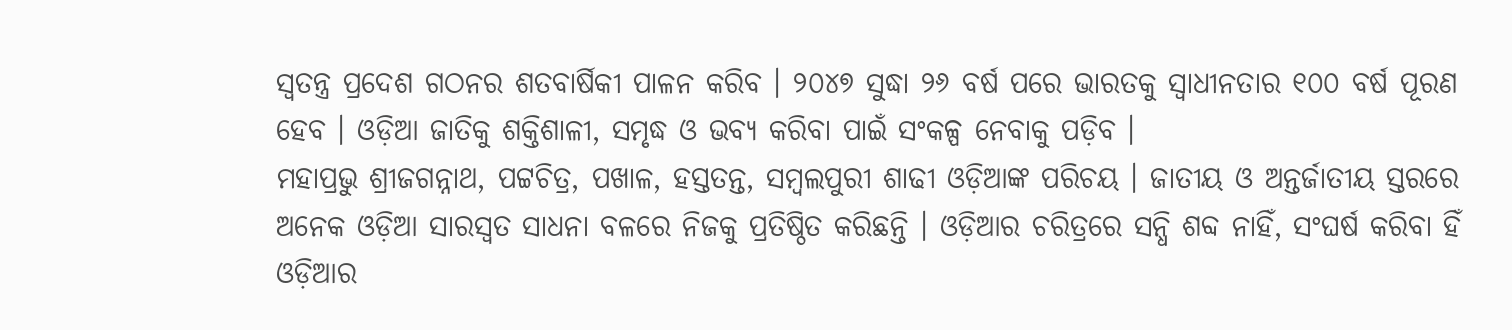ସ୍ୱତନ୍ତ୍ର ପ୍ରଦେଶ ଗଠନର ଶତବାର୍ଷିକୀ ପାଳନ କରିବ । ୨୦୪୭ ସୁଦ୍ଧା ୨୬ ବର୍ଷ ପରେ ଭାରତକୁ ସ୍ୱାଧୀନତାର ୧୦୦ ବର୍ଷ ପୂରଣ ହେବ । ଓଡ଼ିଆ ଜାତିକୁ ଶକ୍ତିଶାଳୀ, ସମୃଦ୍ଧ ଓ ଭବ୍ୟ କରିବା ପାଇଁ ସଂକଳ୍ପ ନେବାକୁ ପଡ଼ିବ ।
ମହାପ୍ରଭୁ ଶ୍ରୀଜଗନ୍ନାଥ, ପଟ୍ଟଚିତ୍ର, ପଖାଳ, ହସ୍ତତନ୍ତ, ସମ୍ବଲପୁରୀ ଶାଢୀ ଓଡ଼ିଆଙ୍କ ପରିଚୟ । ଜାତୀୟ ଓ ଅନ୍ତର୍ଜାତୀୟ ସ୍ତରରେ ଅନେକ ଓଡ଼ିଆ ସାରସ୍ୱତ ସାଧନା ବଳରେ ନିଜକୁ ପ୍ରତିଷ୍ଠିତ କରିଛନ୍ତି । ଓଡ଼ିଆର ଚରିତ୍ରରେ ସନ୍ଧି ଶବ୍ଦ ନାହିଁ, ସଂଘର୍ଷ କରିବା ହିଁ ଓଡ଼ିଆର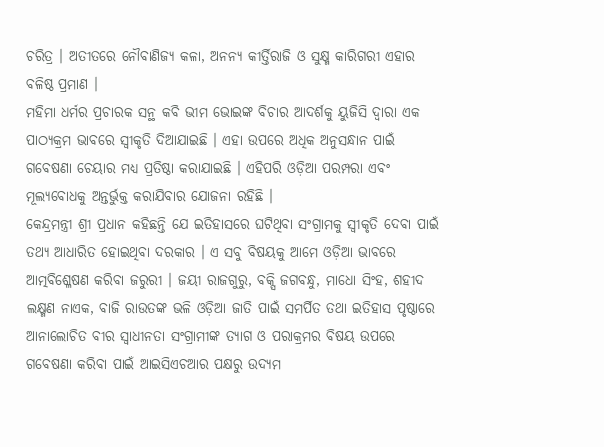ଚରିତ୍ର । ଅତୀତରେ ନୌବାଣିଜ୍ୟ କଳା, ଅନନ୍ୟ କୀର୍ତ୍ତିରାଜି ଓ ସୁକ୍ଷ୍ମ କାରିଗରୀ ଏହାର ବଳିଷ୍ଠ ପ୍ରମାଣ ।
ମହିମା ଧର୍ମର ପ୍ରଚାରକ ସନ୍ଥ କବି ଭୀମ ଭୋଇଙ୍କ ବିଚାର ଆଦର୍ଶକୁ ୟୁଜିସି ଦ୍ୱାରା ଏକ ପାଠ୍ୟକ୍ରମ ଭାବରେ ସ୍ୱୀକୃତି ଦିଆଯାଇଛି । ଏହା ଉପରେ ଅଧିକ ଅନୁସନ୍ଧାନ ପାଇଁ ଗବେଷଣା ଚେୟାର ମଧ୍ୟ ପ୍ରତିଷ୍ଠା କରାଯାଇଛି । ଏହିପରି ଓଡ଼ିଆ ପରମ୍ପରା ଏବଂ ମୂଲ୍ୟବୋଧକୁ ଅନ୍ତର୍ଭୁକ୍ତ କରାଯିବାର ଯୋଜନା ରହିଛି ।
କେନ୍ଦ୍ରମନ୍ତ୍ରୀ ଶ୍ରୀ ପ୍ରଧାନ କହିଛନ୍ତି ଯେ ଇତିହାସରେ ଘଟିଥିବା ସଂଗ୍ରାମକୁ ସ୍ୱୀକୃତି ଦେବା ପାଇଁ ତଥ୍ୟ ଆଧାରିତ ହୋଇଥିବା ଦରକାର । ଏ ସବୁ ବିଷୟକୁ ଆମେ ଓଡ଼ିଆ ଭାବରେ ଆତ୍ମବିଶ୍ଳେଷଣ କରିବା ଜରୁରୀ । ଜୟୀ ରାଜଗୁରୁ, ବକ୍ସି ଜଗବନ୍ଧୁ, ମାଧୋ ସିଂହ, ଶହୀଦ ଲକ୍ଷ୍ମଣ ନାଏକ, ବାଜି ରାଉତଙ୍କ ଭଳି ଓଡ଼ିଆ ଜାତି ପାଇଁ ସମର୍ପିତ ତଥା ଇତିହାସ ପୃଷ୍ଠାରେ ଆନାଲୋଚିତ ବୀର ସ୍ୱାଧୀନତା ସଂଗ୍ରାମୀଙ୍କ ତ୍ୟାଗ ଓ ପରାକ୍ରମର ବିଷୟ ଉପରେ ଗବେଷଣା କରିବା ପାଇଁ ଆଇସିଏଚଆର ପକ୍ଷରୁ ଉଦ୍ୟମ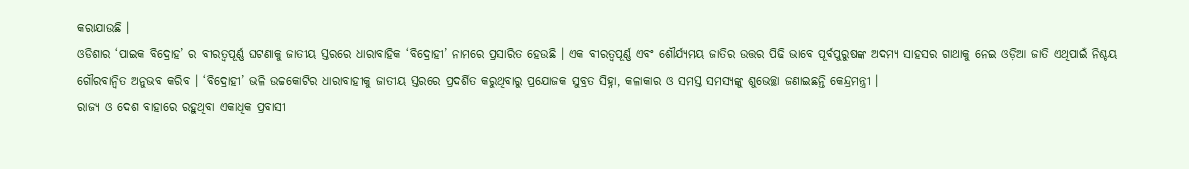କରାଯାଉଛି ।
ଓଡିଶାର ‘ପାଇକ ବିଦ୍ରୋହ’ ର ବୀରତ୍ୱପୂର୍ଣ୍ଣ ଘଟଣାକୁ ଜାତୀୟ ସ୍ତରରେ ଧାରାବାହିକ ‘ବିଦ୍ରୋହୀ’ ନାମରେ ପ୍ରସାରିତ ହେଉଛି । ଏକ ବୀରତ୍ୱପୂର୍ଣ୍ଣ ଏବଂ ଶୌର୍ଯ୍ୟମୟ ଜାତିର ଉତ୍ତର ପିଢି ଭାବେ ପୂର୍ବପୁରୁଷଙ୍କ ଅଦମ୍ୟ ସାହସର ଗାଥାକୁ ନେଇ ଓଡ଼ିଆ ଜାତି ଏଥିପାଇଁ ନିଶ୍ଚୟ ଗୌରବାନ୍ୱିତ ଅନୁଭବ କରିବ । ‘ବିଦ୍ରୋହୀ’ ଭଳି ଉଚ୍ଚକୋଟିର ଧାରାବାହୀକୁ ଜାତୀୟ ସ୍ତରରେ ପ୍ରଦର୍ଶିତ କରୁଥିବାରୁ ପ୍ରଯୋଜକ ସୁବ୍ରତ ସିହ୍ନା, କଳାକାର ଓ ସମସ୍ତ ସମସ୍ୟଙ୍କୁ ଶୁଭେଚ୍ଛା ଜଣାଇଛନ୍ତି କେନ୍ଦ୍ରମନ୍ତ୍ରୀ ।
ରାଜ୍ୟ ଓ ଦେଶ ବାହାରେ ରହୁଥିବା ଏକାଧିକ ପ୍ରବାସୀ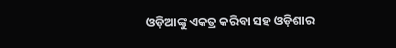ଓଡ଼ିଆଙ୍କୁ ଏକତ୍ର କରିବା ସହ ଓଡ଼ିଶାର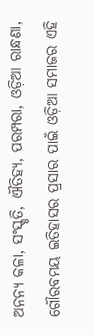ଅନନ୍ୟ କଳା, ସଂସ୍କୃତି, ଐତିହ୍ୟ, ପରମ୍ପରା, ଓଡ଼ିଆ ରାନ୍ଧଣା, ଗୌରବମୟ ଇତିହାସର ପ୍ରସାର ପାଇଁ ଓଡ଼ିଆ ସମାଜର ଏହି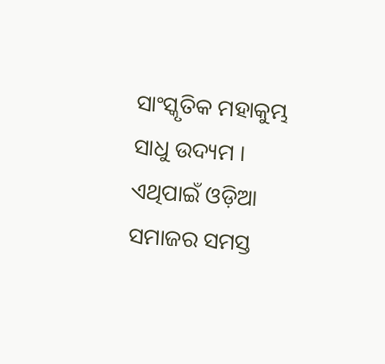ସାଂସ୍କୃତିକ ମହାକୁମ୍ଭ ସାଧୁ ଉଦ୍ୟମ । ଏଥିପାଇଁ ଓଡ଼ିଆ ସମାଜର ସମସ୍ତ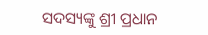ସଦସ୍ୟଙ୍କୁ ଶ୍ରୀ ପ୍ରଧାନ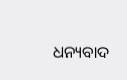ଧନ୍ୟବାଦ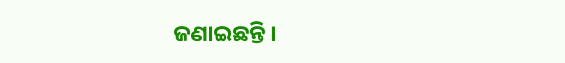ଜଣାଇଛନ୍ତି ।